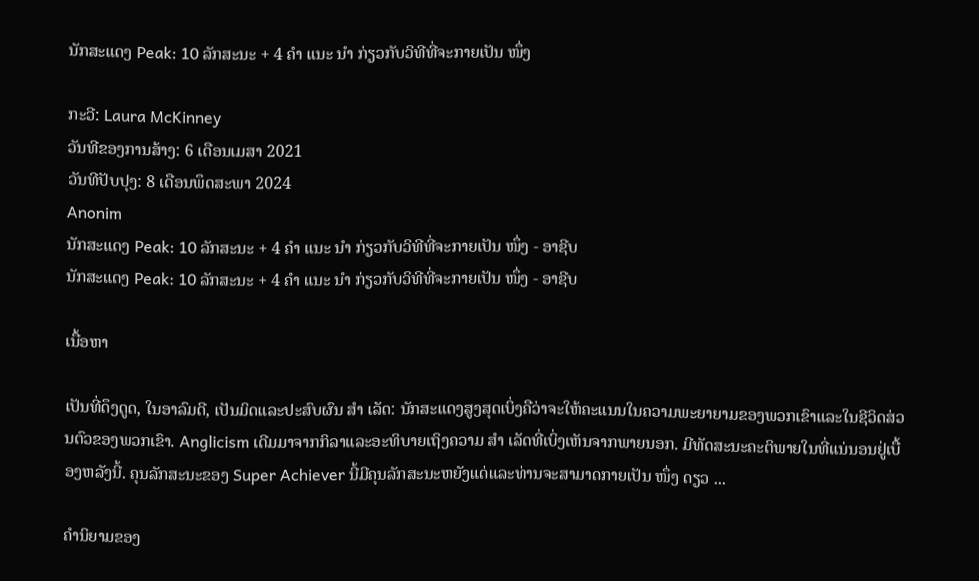ນັກສະແດງ Peak: 10 ລັກສະນະ + 4 ຄຳ ແນະ ນຳ ກ່ຽວກັບວິທີທີ່ຈະກາຍເປັນ ໜຶ່ງ

ກະວີ: Laura McKinney
ວັນທີຂອງການສ້າງ: 6 ເດືອນເມສາ 2021
ວັນທີປັບປຸງ: 8 ເດືອນພຶດສະພາ 2024
Anonim
ນັກສະແດງ Peak: 10 ລັກສະນະ + 4 ຄຳ ແນະ ນຳ ກ່ຽວກັບວິທີທີ່ຈະກາຍເປັນ ໜຶ່ງ - ອາຊີບ
ນັກສະແດງ Peak: 10 ລັກສະນະ + 4 ຄຳ ແນະ ນຳ ກ່ຽວກັບວິທີທີ່ຈະກາຍເປັນ ໜຶ່ງ - ອາຊີບ

ເນື້ອຫາ

ເປັນທີ່ດຶງດູດ, ໃນອາລົມດີ, ເປັນມິດແລະປະສົບຜົນ ສຳ ເລັດ: ນັກສະແດງສູງສຸດເບິ່ງຄືວ່າຈະໃຫ້ຄະແນນໃນຄວາມພະຍາຍາມຂອງພວກເຂົາແລະໃນຊີວິດສ່ວນຕົວຂອງພວກເຂົາ. Anglicism ເດີມມາຈາກກິລາແລະອະທິບາຍເຖິງຄວາມ ສຳ ເລັດທີ່ເບິ່ງເຫັນຈາກພາຍນອກ. ມີທັດສະນະຄະຕິພາຍໃນທີ່ແນ່ນອນຢູ່ເບື້ອງຫລັງນີ້. ຄຸນລັກສະນະຂອງ Super Achiever ນີ້ມີຄຸນລັກສະນະຫຍັງແດ່ແລະທ່ານຈະສາມາດກາຍເປັນ ໜຶ່ງ ດຽວ ...

ຄໍານິຍາມຂອງ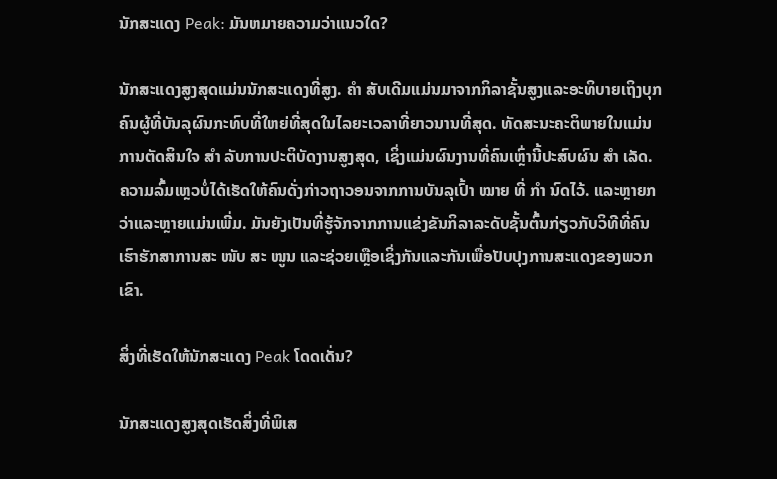ນັກສະແດງ Peak: ມັນຫມາຍຄວາມວ່າແນວໃດ?

ນັກສະແດງສູງສຸດແມ່ນນັກສະແດງທີ່ສູງ. ຄຳ ສັບເດີມແມ່ນມາຈາກກິລາຊັ້ນສູງແລະອະທິບາຍເຖິງບຸກຄົນຜູ້ທີ່ບັນລຸຜົນກະທົບທີ່ໃຫຍ່ທີ່ສຸດໃນໄລຍະເວລາທີ່ຍາວນານທີ່ສຸດ. ທັດສະນະຄະຕິພາຍໃນແມ່ນການຕັດສິນໃຈ ສຳ ລັບການປະຕິບັດງານສູງສຸດ, ເຊິ່ງແມ່ນຜົນງານທີ່ຄົນເຫຼົ່ານີ້ປະສົບຜົນ ສຳ ເລັດ. ຄວາມລົ້ມເຫຼວບໍ່ໄດ້ເຮັດໃຫ້ຄົນດັ່ງກ່າວຖາວອນຈາກການບັນລຸເປົ້າ ໝາຍ ທີ່ ກຳ ນົດໄວ້. ແລະຫຼາຍກວ່າແລະຫຼາຍແມ່ນເພີ່ມ. ມັນຍັງເປັນທີ່ຮູ້ຈັກຈາກການແຂ່ງຂັນກິລາລະດັບຊັ້ນຕົ້ນກ່ຽວກັບວິທີທີ່ຄົນເຮົາຮັກສາການສະ ໜັບ ສະ ໜູນ ແລະຊ່ວຍເຫຼືອເຊິ່ງກັນແລະກັນເພື່ອປັບປຸງການສະແດງຂອງພວກເຂົາ.

ສິ່ງທີ່ເຮັດໃຫ້ນັກສະແດງ Peak ໂດດເດັ່ນ?

ນັກສະແດງສູງສຸດເຮັດສິ່ງທີ່ພິເສ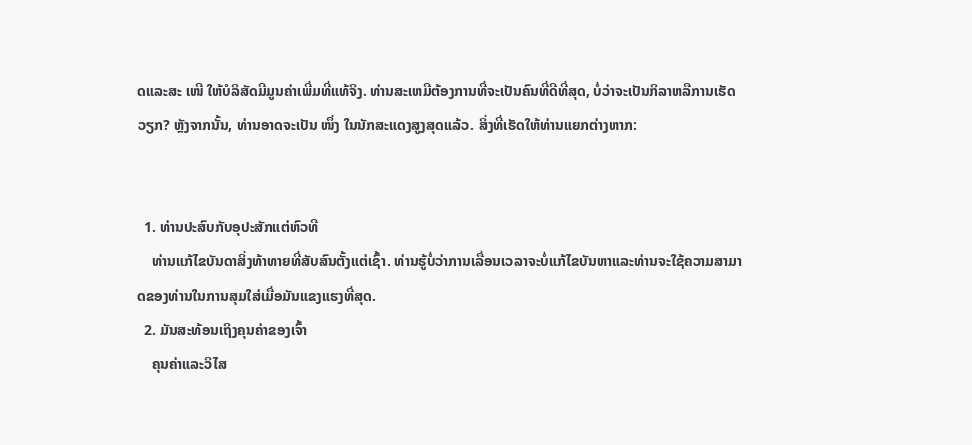ດແລະສະ ເໜີ ໃຫ້ບໍລິສັດມີມູນຄ່າເພີ່ມທີ່ແທ້ຈິງ. ທ່ານສະເຫມີຕ້ອງການທີ່ຈະເປັນຄົນທີ່ດີທີ່ສຸດ, ບໍ່ວ່າຈະເປັນກິລາຫລືການເຮັດວຽກ? ຫຼັງຈາກນັ້ນ, ທ່ານອາດຈະເປັນ ໜຶ່ງ ໃນນັກສະແດງສູງສຸດແລ້ວ. ສິ່ງທີ່ເຮັດໃຫ້ທ່ານແຍກຕ່າງຫາກ:


  1. ທ່ານປະສົບກັບອຸປະສັກແຕ່ຫົວທີ
    ທ່ານແກ້ໄຂບັນດາສິ່ງທ້າທາຍທີ່ສັບສົນຕັ້ງແຕ່ເຊົ້າ. ທ່ານຮູ້ບໍ່ວ່າການເລື່ອນເວລາຈະບໍ່ແກ້ໄຂບັນຫາແລະທ່ານຈະໃຊ້ຄວາມສາມາດຂອງທ່ານໃນການສຸມໃສ່ເມື່ອມັນແຂງແຮງທີ່ສຸດ.
  2. ມັນສະທ້ອນເຖິງຄຸນຄ່າຂອງເຈົ້າ
    ຄຸນຄ່າແລະວິໄສ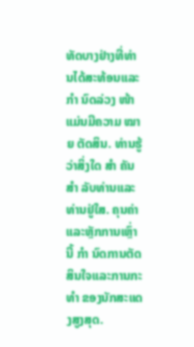ທັດບາງຢ່າງທີ່ທ່ານໄດ້ສະທ້ອນແລະ ກຳ ນົດລ່ວງ ໜ້າ ແມ່ນມີຄວາມ ໝາຍ ຕັດສິນ. ທ່ານຮູ້ວ່າສິ່ງໃດ ສຳ ຄັນ ສຳ ລັບທ່ານແລະທ່ານຢູ່ໃສ. ຄຸນຄ່າແລະຫຼັກການເຫຼົ່ານີ້ ກຳ ນົດການຕັດສິນໃຈແລະການກະ ທຳ ຂອງນັກສະແດງສູງສຸດ.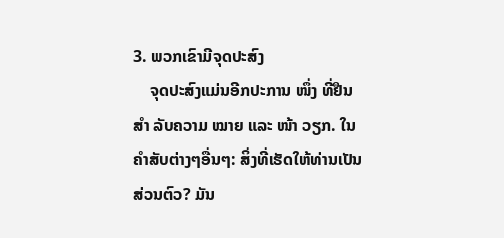3. ພວກເຂົາມີຈຸດປະສົງ
    ຈຸດປະສົງແມ່ນອີກປະການ ໜຶ່ງ ທີ່ຢືນ ສຳ ລັບຄວາມ ໝາຍ ແລະ ໜ້າ ວຽກ. ໃນຄໍາສັບຕ່າງໆອື່ນໆ: ສິ່ງທີ່ເຮັດໃຫ້ທ່ານເປັນສ່ວນຕົວ? ມັນ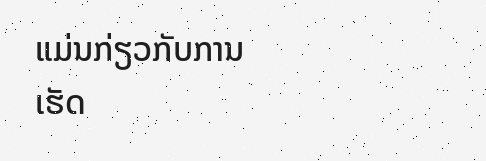ແມ່ນກ່ຽວກັບການເຮັດ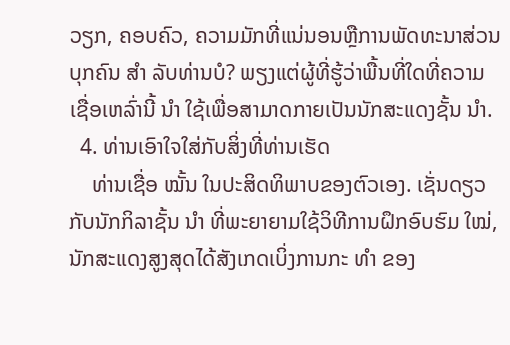ວຽກ, ຄອບຄົວ, ຄວາມມັກທີ່ແນ່ນອນຫຼືການພັດທະນາສ່ວນບຸກຄົນ ສຳ ລັບທ່ານບໍ? ພຽງແຕ່ຜູ້ທີ່ຮູ້ວ່າພື້ນທີ່ໃດທີ່ຄວາມເຊື່ອເຫລົ່ານີ້ ນຳ ໃຊ້ເພື່ອສາມາດກາຍເປັນນັກສະແດງຊັ້ນ ນຳ.
  4. ທ່ານເອົາໃຈໃສ່ກັບສິ່ງທີ່ທ່ານເຮັດ
    ທ່ານເຊື່ອ ໝັ້ນ ໃນປະສິດທິພາບຂອງຕົວເອງ. ເຊັ່ນດຽວກັບນັກກິລາຊັ້ນ ນຳ ທີ່ພະຍາຍາມໃຊ້ວິທີການຝຶກອົບຮົມ ໃໝ່, ນັກສະແດງສູງສຸດໄດ້ສັງເກດເບິ່ງການກະ ທຳ ຂອງ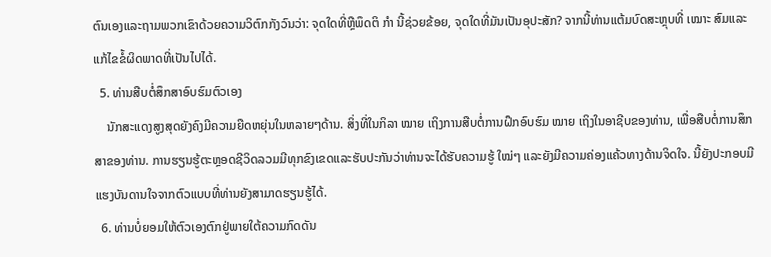ຕົນເອງແລະຖາມພວກເຂົາດ້ວຍຄວາມວິຕົກກັງວົນວ່າ: ຈຸດໃດທີ່ຫຼືພຶດຕິ ກຳ ນີ້ຊ່ວຍຂ້ອຍ, ຈຸດໃດທີ່ມັນເປັນອຸປະສັກ? ຈາກນີ້ທ່ານແຕ້ມບົດສະຫຼຸບທີ່ ເໝາະ ສົມແລະແກ້ໄຂຂໍ້ຜິດພາດທີ່ເປັນໄປໄດ້.
  5. ທ່ານສືບຕໍ່ສຶກສາອົບຮົມຕົວເອງ
    ນັກສະແດງສູງສຸດຍັງຄົງມີຄວາມຍືດຫຍຸ່ນໃນຫລາຍໆດ້ານ. ສິ່ງທີ່ໃນກິລາ ໝາຍ ເຖິງການສືບຕໍ່ການຝຶກອົບຮົມ ໝາຍ ເຖິງໃນອາຊີບຂອງທ່ານ, ເພື່ອສືບຕໍ່ການສຶກສາຂອງທ່ານ. ການຮຽນຮູ້ຕະຫຼອດຊີວິດລວມມີທຸກຂົງເຂດແລະຮັບປະກັນວ່າທ່ານຈະໄດ້ຮັບຄວາມຮູ້ ໃໝ່ໆ ແລະຍັງມີຄວາມຄ່ອງແຄ້ວທາງດ້ານຈິດໃຈ. ນີ້ຍັງປະກອບມີແຮງບັນດານໃຈຈາກຕົວແບບທີ່ທ່ານຍັງສາມາດຮຽນຮູ້ໄດ້.
  6. ທ່ານບໍ່ຍອມໃຫ້ຕົວເອງຕົກຢູ່ພາຍໃຕ້ຄວາມກົດດັນ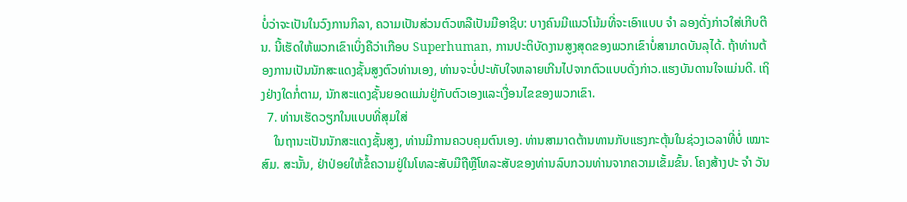ບໍ່ວ່າຈະເປັນໃນວົງການກິລາ, ຄວາມເປັນສ່ວນຕົວຫລືເປັນມືອາຊີບ: ບາງຄົນມີແນວໂນ້ມທີ່ຈະເອົາແບບ ຈຳ ລອງດັ່ງກ່າວໃສ່ເກີບຕີນ. ນີ້ເຮັດໃຫ້ພວກເຂົາເບິ່ງຄືວ່າເກືອບ Superhuman, ການປະຕິບັດງານສູງສຸດຂອງພວກເຂົາບໍ່ສາມາດບັນລຸໄດ້. ຖ້າທ່ານຕ້ອງການເປັນນັກສະແດງຊັ້ນສູງຕົວທ່ານເອງ, ທ່ານຈະບໍ່ປະທັບໃຈຫລາຍເກີນໄປຈາກຕົວແບບດັ່ງກ່າວ.ແຮງບັນດານໃຈແມ່ນດີ. ເຖິງຢ່າງໃດກໍ່ຕາມ, ນັກສະແດງຊັ້ນຍອດແມ່ນຢູ່ກັບຕົວເອງແລະເງື່ອນໄຂຂອງພວກເຂົາ.
  7. ທ່ານເຮັດວຽກໃນແບບທີ່ສຸມໃສ່
    ໃນຖານະເປັນນັກສະແດງຊັ້ນສູງ, ທ່ານມີການຄວບຄຸມຕົນເອງ. ທ່ານສາມາດຕ້ານທານກັບແຮງກະຕຸ້ນໃນຊ່ວງເວລາທີ່ບໍ່ ເໝາະ ສົມ. ສະນັ້ນ, ຢ່າປ່ອຍໃຫ້ຂໍ້ຄວາມຢູ່ໃນໂທລະສັບມືຖືຫຼືໂທລະສັບຂອງທ່ານລົບກວນທ່ານຈາກຄວາມເຂັ້ມຂົ້ນ. ໂຄງສ້າງປະ ຈຳ ວັນ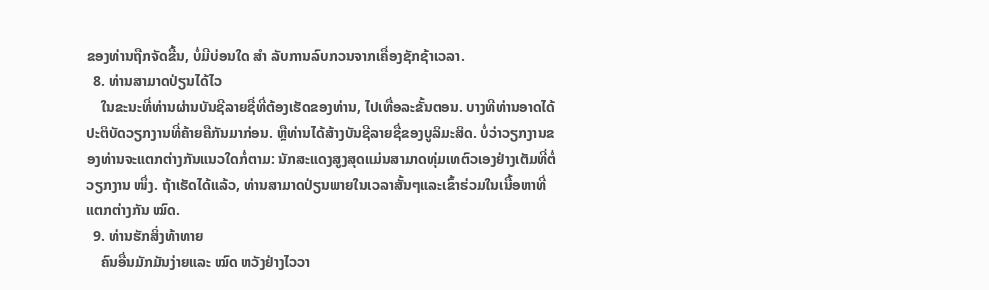ຂອງທ່ານຖືກຈັດຂື້ນ, ບໍ່ມີບ່ອນໃດ ສຳ ລັບການລົບກວນຈາກເຄື່ອງຊັກຊ້າເວລາ.
  8. ທ່ານສາມາດປ່ຽນໄດ້ໄວ
    ໃນຂະນະທີ່ທ່ານຜ່ານບັນຊີລາຍຊື່ທີ່ຕ້ອງເຮັດຂອງທ່ານ, ໄປເທື່ອລະຂັ້ນຕອນ. ບາງທີທ່ານອາດໄດ້ປະຕິບັດວຽກງານທີ່ຄ້າຍຄືກັນມາກ່ອນ. ຫຼືທ່ານໄດ້ສ້າງບັນຊີລາຍຊື່ຂອງບູລິມະສິດ. ບໍ່ວ່າວຽກງານຂອງທ່ານຈະແຕກຕ່າງກັນແນວໃດກໍ່ຕາມ: ນັກສະແດງສູງສຸດແມ່ນສາມາດທຸ່ມເທຕົວເອງຢ່າງເຕັມທີ່ຕໍ່ວຽກງານ ໜຶ່ງ. ຖ້າເຮັດໄດ້ແລ້ວ, ທ່ານສາມາດປ່ຽນພາຍໃນເວລາສັ້ນໆແລະເຂົ້າຮ່ວມໃນເນື້ອຫາທີ່ແຕກຕ່າງກັນ ໝົດ.
  9. ທ່ານຮັກສິ່ງທ້າທາຍ
    ຄົນອື່ນມັກມັນງ່າຍແລະ ໝົດ ຫວັງຢ່າງໄວວາ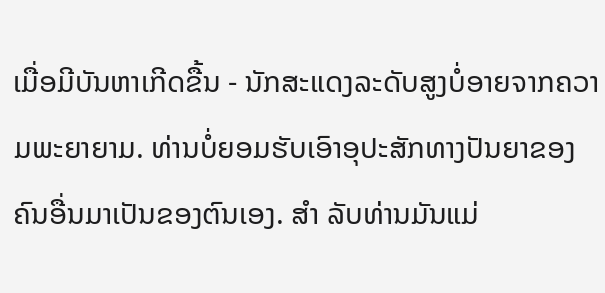ເມື່ອມີບັນຫາເກີດຂື້ນ - ນັກສະແດງລະດັບສູງບໍ່ອາຍຈາກຄວາມພະຍາຍາມ. ທ່ານບໍ່ຍອມຮັບເອົາອຸປະສັກທາງປັນຍາຂອງຄົນອື່ນມາເປັນຂອງຕົນເອງ. ສຳ ລັບທ່ານມັນແມ່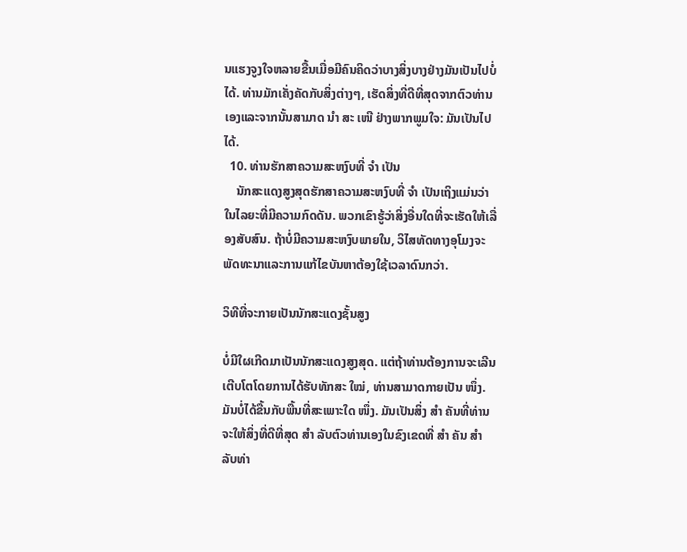ນແຮງຈູງໃຈຫລາຍຂື້ນເມື່ອມີຄົນຄິດວ່າບາງສິ່ງບາງຢ່າງມັນເປັນໄປບໍ່ໄດ້. ທ່ານມັກເຄັ່ງຄັດກັບສິ່ງຕ່າງໆ, ເຮັດສິ່ງທີ່ດີທີ່ສຸດຈາກຕົວທ່ານເອງແລະຈາກນັ້ນສາມາດ ນຳ ສະ ເໜີ ຢ່າງພາກພູມໃຈ: ມັນເປັນໄປໄດ້.
  10. ທ່ານຮັກສາຄວາມສະຫງົບທີ່ ຈຳ ເປັນ
    ນັກສະແດງສູງສຸດຮັກສາຄວາມສະຫງົບທີ່ ຈຳ ເປັນເຖິງແມ່ນວ່າໃນໄລຍະທີ່ມີຄວາມກົດດັນ. ພວກເຂົາຮູ້ວ່າສິ່ງອື່ນໃດທີ່ຈະເຮັດໃຫ້ເລື່ອງສັບສົນ. ຖ້າບໍ່ມີຄວາມສະຫງົບພາຍໃນ, ວິໄສທັດທາງອຸໂມງຈະພັດທະນາແລະການແກ້ໄຂບັນຫາຕ້ອງໃຊ້ເວລາດົນກວ່າ.

ວິທີທີ່ຈະກາຍເປັນນັກສະແດງຊັ້ນສູງ

ບໍ່ມີໃຜເກີດມາເປັນນັກສະແດງສູງສຸດ. ແຕ່ຖ້າທ່ານຕ້ອງການຈະເລີນເຕີບໂຕໂດຍການໄດ້ຮັບທັກສະ ໃໝ່, ທ່ານສາມາດກາຍເປັນ ໜຶ່ງ. ມັນບໍ່ໄດ້ຂື້ນກັບພື້ນທີ່ສະເພາະໃດ ໜຶ່ງ. ມັນເປັນສິ່ງ ສຳ ຄັນທີ່ທ່ານຈະໃຫ້ສິ່ງທີ່ດີທີ່ສຸດ ສຳ ລັບຕົວທ່ານເອງໃນຂົງເຂດທີ່ ສຳ ຄັນ ສຳ ລັບທ່າ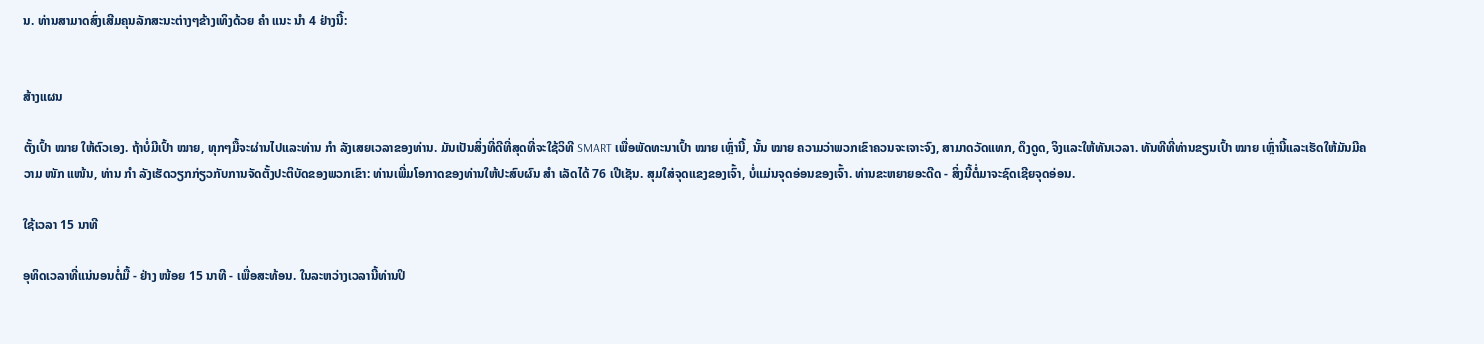ນ. ທ່ານສາມາດສົ່ງເສີມຄຸນລັກສະນະຕ່າງໆຂ້າງເທິງດ້ວຍ ຄຳ ແນະ ນຳ 4 ຢ່າງນີ້:


ສ້າງແຜນ

ຕັ້ງເປົ້າ ໝາຍ ໃຫ້ຕົວເອງ. ຖ້າບໍ່ມີເປົ້າ ໝາຍ, ທຸກໆມື້ຈະຜ່ານໄປແລະທ່ານ ກຳ ລັງເສຍເວລາຂອງທ່ານ. ມັນເປັນສິ່ງທີ່ດີທີ່ສຸດທີ່ຈະໃຊ້ວິທີ SMART ເພື່ອພັດທະນາເປົ້າ ໝາຍ ເຫຼົ່ານີ້, ນັ້ນ ໝາຍ ຄວາມວ່າພວກເຂົາຄວນຈະເຈາະຈົງ, ສາມາດວັດແທກ, ດຶງດູດ, ຈິງແລະໃຫ້ທັນເວລາ. ທັນທີທີ່ທ່ານຂຽນເປົ້າ ໝາຍ ເຫຼົ່ານີ້ແລະເຮັດໃຫ້ມັນມີຄວາມ ໜັກ ແໜ້ນ, ທ່ານ ກຳ ລັງເຮັດວຽກກ່ຽວກັບການຈັດຕັ້ງປະຕິບັດຂອງພວກເຂົາ: ທ່ານເພີ່ມໂອກາດຂອງທ່ານໃຫ້ປະສົບຜົນ ສຳ ເລັດໄດ້ 76 ເປີເຊັນ. ສຸມໃສ່ຈຸດແຂງຂອງເຈົ້າ, ບໍ່ແມ່ນຈຸດອ່ອນຂອງເຈົ້າ. ທ່ານຂະຫຍາຍອະດີດ - ສິ່ງນີ້ຕໍ່ມາຈະຊົດເຊີຍຈຸດອ່ອນ.

ໃຊ້ເວລາ 15 ນາທີ

ອຸທິດເວລາທີ່ແນ່ນອນຕໍ່ມື້ - ຢ່າງ ໜ້ອຍ 15 ນາທີ - ເພື່ອສະທ້ອນ. ໃນລະຫວ່າງເວລານີ້ທ່ານປິ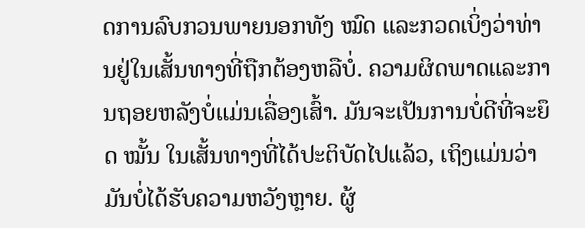ດການລົບກວນພາຍນອກທັງ ໝົດ ແລະກວດເບິ່ງວ່າທ່ານຢູ່ໃນເສັ້ນທາງທີ່ຖືກຕ້ອງຫລືບໍ່. ຄວາມຜິດພາດແລະການຖອຍຫລັງບໍ່ແມ່ນເລື່ອງເສົ້າ. ມັນຈະເປັນການບໍ່ດີທີ່ຈະຍຶດ ໝັ້ນ ໃນເສັ້ນທາງທີ່ໄດ້ປະຕິບັດໄປແລ້ວ, ເຖິງແມ່ນວ່າມັນບໍ່ໄດ້ຮັບຄວາມຫວັງຫຼາຍ. ຜູ້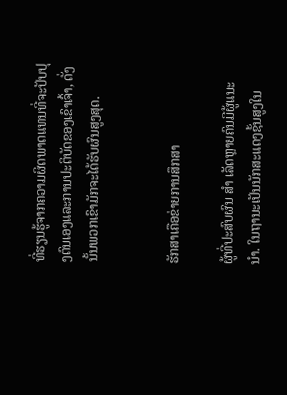ທີ່ຮຽນຮູ້ຈາກຄວາມຜິດພາດແທນທີ່ຈະປັບປຸງຕົນເອງແລະການປະຕິບັດຂອງເຂົາເຈົ້າ, ດັ່ງນັ້ນພວກເຂົາມັກຈະໄດ້ຮັບຜົນສູງສຸດ.


ຮັກສາເຄືອຂ່າຍການສຶກສາ

ຜູ້ທີ່ປະສົບຜົນ ສຳ ເລັດຫຼາຍຄົນມີຜູ້ແນະ ນຳ. ໃນຖານະເປັນນັກສະແດງຊັ້ນສູງໃນ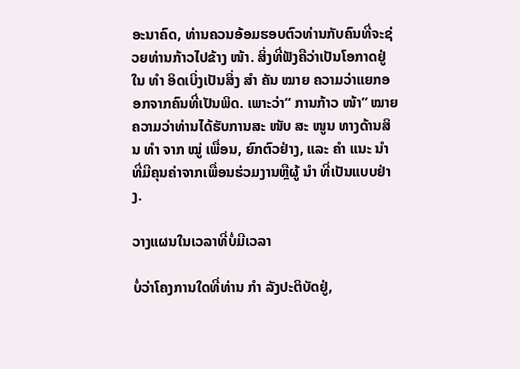ອະນາຄົດ, ທ່ານຄວນອ້ອມຮອບຕົວທ່ານກັບຄົນທີ່ຈະຊ່ວຍທ່ານກ້າວໄປຂ້າງ ໜ້າ. ສິ່ງທີ່ຟັງຄືວ່າເປັນໂອກາດຢູ່ໃນ ທຳ ອິດເບິ່ງເປັນສິ່ງ ສຳ ຄັນ ໝາຍ ຄວາມວ່າແຍກອອກຈາກຄົນທີ່ເປັນພິດ. ເພາະວ່າ“ ການກ້າວ ໜ້າ” ໝາຍ ຄວາມວ່າທ່ານໄດ້ຮັບການສະ ໜັບ ສະ ໜູນ ທາງດ້ານສິນ ທຳ ຈາກ ໝູ່ ເພື່ອນ, ຍົກຕົວຢ່າງ, ແລະ ຄຳ ແນະ ນຳ ທີ່ມີຄຸນຄ່າຈາກເພື່ອນຮ່ວມງານຫຼືຜູ້ ນຳ ທີ່ເປັນແບບຢ່າງ.

ວາງແຜນໃນເວລາທີ່ບໍ່ມີເວລາ

ບໍ່ວ່າໂຄງການໃດທີ່ທ່ານ ກຳ ລັງປະຕິບັດຢູ່,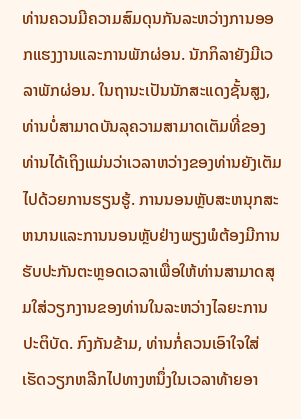ທ່ານຄວນມີຄວາມສົມດຸນກັນລະຫວ່າງການອອກແຮງງານແລະການພັກຜ່ອນ. ນັກກິລາຍັງມີເວລາພັກຜ່ອນ. ໃນຖານະເປັນນັກສະແດງຊັ້ນສູງ, ທ່ານບໍ່ສາມາດບັນລຸຄວາມສາມາດເຕັມທີ່ຂອງທ່ານໄດ້ເຖິງແມ່ນວ່າເວລາຫວ່າງຂອງທ່ານຍັງເຕັມໄປດ້ວຍການຮຽນຮູ້. ການນອນຫຼັບສະຫນຸກສະຫນານແລະການນອນຫຼັບຢ່າງພຽງພໍຕ້ອງມີການຮັບປະກັນຕະຫຼອດເວລາເພື່ອໃຫ້ທ່ານສາມາດສຸມໃສ່ວຽກງານຂອງທ່ານໃນລະຫວ່າງໄລຍະການປະຕິບັດ. ກົງກັນຂ້າມ, ທ່ານກໍ່ຄວນເອົາໃຈໃສ່ເຮັດວຽກຫລີກໄປທາງຫນຶ່ງໃນເວລາທ້າຍອາ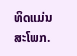ທິດແມ່ນສະໂພກ.